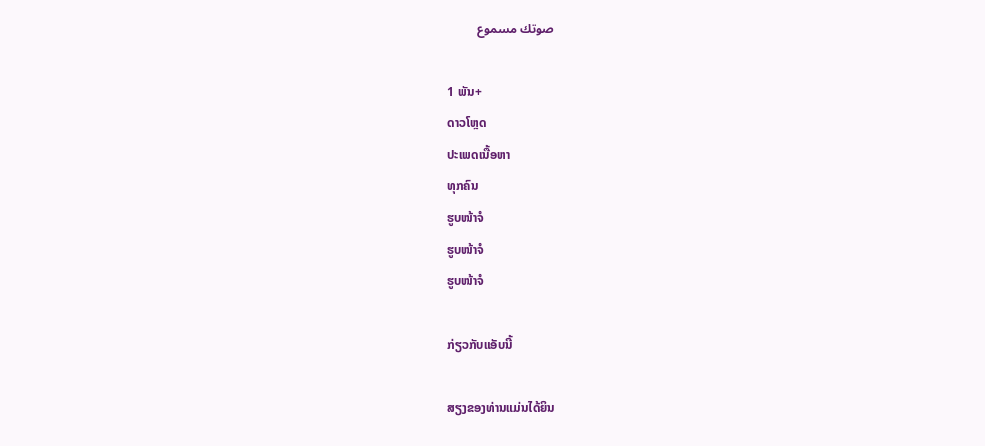صوتك مسموع

1 ພັນ+
ດາວໂຫຼດ
ປະເພດເນື້ອຫາ
ທຸກຄົນ
ຮູບໜ້າຈໍ
ຮູບໜ້າຈໍ
ຮູບໜ້າຈໍ

ກ່ຽວກັບແອັບນີ້

ສຽງຂອງທ່ານແມ່ນໄດ້ຍິນ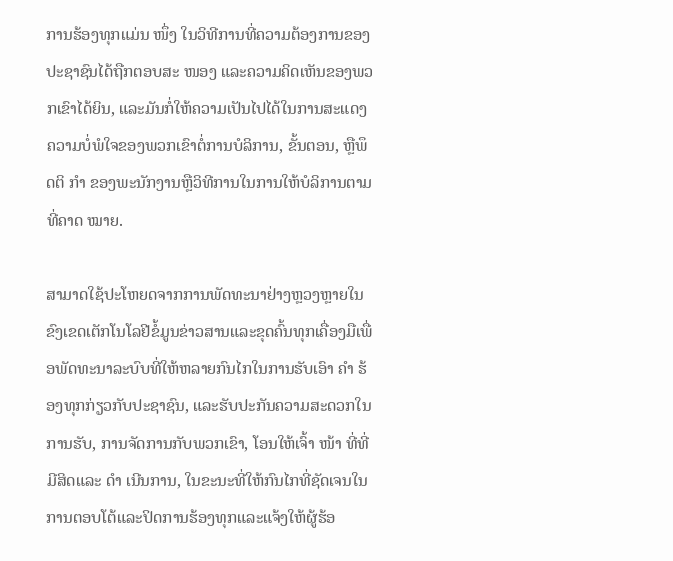ການຮ້ອງທຸກແມ່ນ ໜຶ່ງ ໃນວິທີການທີ່ຄວາມຕ້ອງການຂອງປະຊາຊົນໄດ້ຖືກຕອບສະ ໜອງ ແລະຄວາມຄິດເຫັນຂອງພວກເຂົາໄດ້ຍິນ, ແລະມັນກໍ່ໃຫ້ຄວາມເປັນໄປໄດ້ໃນການສະແດງຄວາມບໍ່ພໍໃຈຂອງພວກເຂົາຕໍ່ການບໍລິການ, ຂັ້ນຕອນ, ຫຼືພຶດຕິ ກຳ ຂອງພະນັກງານຫຼືວິທີການໃນການໃຫ້ບໍລິການຕາມທີ່ຄາດ ໝາຍ.

ສາມາດໃຊ້ປະໂຫຍດຈາກການພັດທະນາຢ່າງຫຼວງຫຼາຍໃນຂົງເຂດເຕັກໂນໂລຢີຂໍ້ມູນຂ່າວສານແລະຂຸດຄົ້ນທຸກເຄື່ອງມືເພື່ອພັດທະນາລະບົບທີ່ໃຫ້ຫລາຍກົນໄກໃນການຮັບເອົາ ຄຳ ຮ້ອງທຸກກ່ຽວກັບປະຊາຊົນ, ແລະຮັບປະກັນຄວາມສະດວກໃນການຮັບ, ການຈັດການກັບພວກເຂົາ, ໂອນໃຫ້ເຈົ້າ ໜ້າ ທີ່ທີ່ມີສິດແລະ ດຳ ເນີນການ, ໃນຂະນະທີ່ໃຫ້ກົນໄກທີ່ຊັດເຈນໃນການຕອບໂຕ້ແລະປິດການຮ້ອງທຸກແລະແຈ້ງໃຫ້ຜູ້ຮ້ອ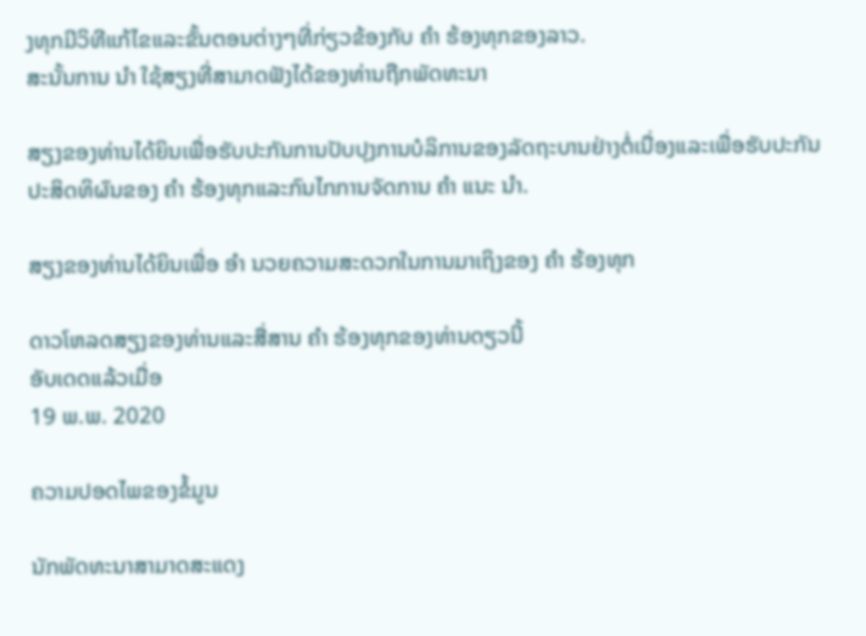ງທຸກມີວິທີແກ້ໄຂແລະຂັ້ນຕອນຕ່າງໆທີ່ກ່ຽວຂ້ອງກັບ ຄຳ ຮ້ອງທຸກຂອງລາວ.
ສະນັ້ນການ ນຳ ໃຊ້ສຽງທີ່ສາມາດຟັງໄດ້ຂອງທ່ານຖືກພັດທະນາ

ສຽງຂອງທ່ານໄດ້ຍິນເພື່ອຮັບປະກັນການປັບປຸງການບໍລິການຂອງລັດຖະບານຢ່າງຕໍ່ເນື່ອງແລະເພື່ອຮັບປະກັນປະສິດທິຜົນຂອງ ຄຳ ຮ້ອງທຸກແລະກົນໄກການຈັດການ ຄຳ ແນະ ນຳ.

ສຽງຂອງທ່ານໄດ້ຍິນເພື່ອ ອຳ ນວຍຄວາມສະດວກໃນການມາເຖິງຂອງ ຄຳ ຮ້ອງທຸກ

ດາວໂຫລດສຽງຂອງທ່ານແລະສື່ສານ ຄຳ ຮ້ອງທຸກຂອງທ່ານດຽວນີ້
ອັບເດດແລ້ວເມື່ອ
19 ພ.ພ. 2020

ຄວາມປອດໄພຂອງຂໍ້ມູນ

ນັກພັດທະນາສາມາດສະແດງ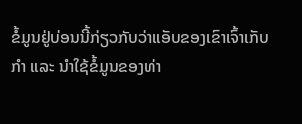ຂໍ້ມູນຢູ່ບ່ອນນີ້ກ່ຽວກັບວ່າແອັບຂອງເຂົາເຈົ້າເກັບກຳ ແລະ ນຳໃຊ້ຂໍ້ມູນຂອງທ່າ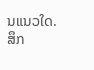ນແນວໃດ. ສຶກ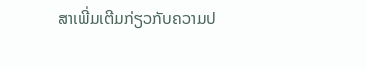ສາເພີ່ມເຕີມກ່ຽວກັບຄວາມປ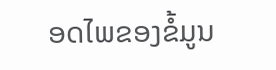ອດໄພຂອງຂໍ້ມູນ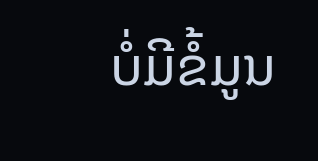ບໍ່ມີຂໍ້ມູນ